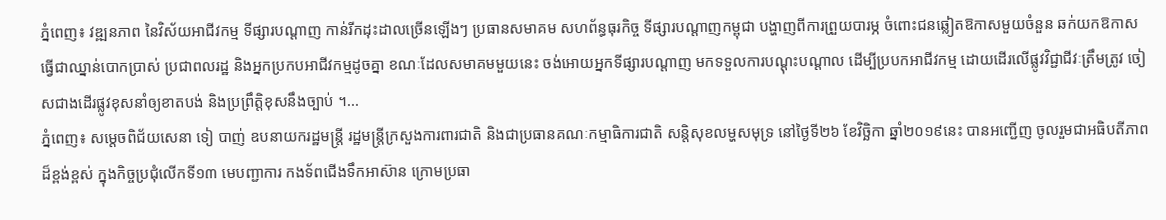ភ្នំពេញ៖ វឌ្ឍនភាព នៃវិស័យអាជីវកម្ម ទីផ្សារបណ្ដាញ កាន់រីកដុះដាលច្រើនឡើងៗ ប្រធានសមាគម សហព័ន្ធធុរកិច្ច ទីផ្សារបណ្ដាញកម្ពុជា បង្ហាញពីការព្រួយបារម្ភ ចំពោះជនឆ្លៀតឱកាសមួយចំនួន ឆក់យកឱកាស ធ្វើជាឈ្នាន់បោកប្រាស់ ប្រជាពលរដ្ឋ និងអ្នកប្រកបអាជីវកម្មដូចគ្នា ខណៈដែលសមាគមមួយនេះ ចង់អោយអ្នកទីផ្សារបណ្តាញ មកទទួលការបណ្តុះបណ្តាល ដើម្បីប្របកអាជីវកម្ម ដោយដើរលើផ្លូវវិជ្ជាជីវៈត្រឹមត្រូវ ចៀសជាងដើរផ្លូវខុសនាំឲ្យខាតបង់ និងប្រព្រឹត្តិខុសនឹងច្បាប់ ។...
ភ្នំពេញ៖ សម្តេចពិជ័យសេនា ទៀ បាញ់ ឧបនាយករដ្ឋមន្ត្រី រដ្ឋមន្ត្រីក្រសួងការពារជាតិ និងជាប្រធានគណៈកម្មាធិការជាតិ សន្តិសុខលម្ហសមុទ្រ នៅថ្ងៃទី២៦ ខែវិច្ឆិកា ឆ្នាំ២០១៩នេះ បានអញ្ជើញ ចូលរួមជាអធិបតីភាពដ៏ខ្ពង់ខ្ពស់ ក្នុងកិច្ចប្រជុំលើកទី១៣ មេបញ្ជាការ កងទ័ពជើងទឹកអាស៊ាន ក្រោមប្រធា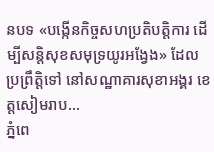នបទ «បង្កើនកិច្ចសហប្រតិបត្តិការ ដើម្បីសន្តិសុខសមុទ្រយូរអង្វែង» ដែលប្រព្រឹត្តិទៅ នៅសណ្ឋាគារសុខាអង្គរ ខេត្តសៀមរាប...
ភ្នំពេ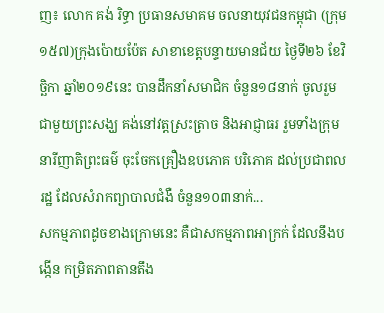ញ៖ លោក គង់ រិទ្ធា ប្រធានសមាគម ចលនាយុវជនកម្ពុជា (ក្រុម១៥៧)ក្រុងប៉ោយប៉ែត សាខាខេត្តបន្ទាយមានជ័យ ថ្ងៃទី២៦ ខែវិច្ឆិកា ឆ្នាំ២០១៩នេះ បានដឹកនាំសមាជិក ចំនួន១៨នាក់ ចូលរួមជាមួយព្រះសង្ឃ គង់នៅវត្តស្រះត្រាច និងអាជ្ញាធរ រួមទាំងក្រុមនារីញាតិព្រះធម៌ ចុះចែកគ្រឿងឧបភោគ បរិភោគ ដល់ប្រជាពលរដ្ឋ ដែលសំរាកព្យាបាលជំងឺ ចំនួន១០៣នាក់...
សកម្មភាពដូចខាងក្រោមនេះ គឺជាសកម្មភាពអាក្រក់ ដែលនឹងបង្កើន កម្រិតភាពតានតឹង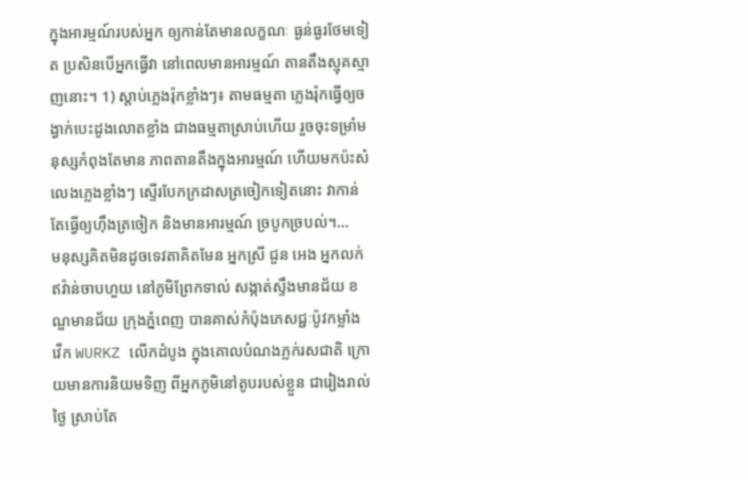ក្នុងអារម្មណ៍របស់អ្នក ឲ្យកាន់តែមានលក្ខណៈ ធ្ងន់ធ្ងរថែមទៀត ប្រសិនបើអ្នកធ្វើវា នៅពេលមានអារម្មណ៍ តានតឹងស្មុគស្មាញនោះ។ 1) ស្តាប់ភ្លេងរ៉ុកខ្លាំងៗ៖ តាមធម្មតា ភ្លេងរ៉ុកធ្វើឲ្យចង្វាក់បេះដូងលោតខ្លាំង ជាងធម្មតាស្រាប់ហើយ រួចចុះទម្រាំមនុស្សកំពុងតែមាន ភាពតានតឹងក្នុងអារម្មណ៍ ហើយមកប៉ះសំលេងភ្លេងខ្លាំងៗ ស្ទើរបែកក្រដាសត្រចៀកទៀតនោះ វាកាន់តែធ្វើឲ្យហ៊ឹងត្រចៀក និងមានអារម្មណ៍ ច្របូកច្របល់។...
មនុស្សគិតមិនដូចទេវតាគិតមែន អ្នកស្រី ជួន អេង អ្នកលក់ឥវ៉ាន់ចាបហួយ នៅភូមិព្រែកទាល់ សង្កាត់ស្ទឹងមានជ័យ ខណ្ឌមានជ័យ ក្រុងភ្នំពេញ បានគាស់កំប៉ុងភេសជ្ជៈប៉ូវកម្លាំង វើក WURKZ លើកដំបូង ក្នុងគោលបំណងភ្លក់រសជាតិ ក្រោយមានការនិយមទិញ ពីអ្នកភូមិនៅតូបរបស់ខ្លួន ជារៀងរាល់ថ្ងៃ ស្រាប់តែ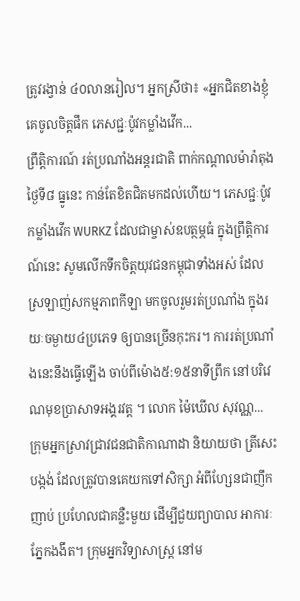ត្រូវរង្វាន់ ៤០លានរៀល។ អ្នកស្រីថា៖ «អ្នកជិតខាងខ្ញុំគេចូលចិត្តផឹក ភេសជ្ជៈប៉ូវកម្លាំងវើក...
ព្រឹត្តិការណ៍ រត់ប្រណាំងអន្តរជាតិ ពាក់កណ្តាលម៉ារ៉ាតុង ថ្ងៃទី៨ ធ្នូនេះ កាន់តែខិតជិតមកដល់ហើយ។ ភេសជ្ជៈប៉ូវកម្លាំងវើក WURKZ ដែលជាម្ចាស់ឧបត្ថម្ភធំ ក្នុងព្រឹត្តិការណ៍នេះ សូមលើកទឹកចិត្តយុវជនកម្ពុជាទាំងអស់ ដែលស្រឡាញ់សកម្មភាពកីឡា មកចូលរួមរត់ប្រណាំង ក្នុងរយៈចម្ងាយ៤ប្រភេទ ឲ្យបានច្រើនកុះករ។ ការរត់ប្រណាំងនេះនឹងធ្វើឡើង ចាប់ពីម៉ោង៥:១៥នាទីព្រឹក នៅបរិវេណមុខប្រាសាទអង្គរវត្ត ។ លោក ម៉ៃឃើល សុវណ្ណ...
ក្រុមអ្នកស្រាវជ្រាវជនជាតិកាណាដា និយាយថា ត្រីសេះបង្កង់ ដែលត្រូវបានគេយកទៅសិក្សា អំពីហ្សែនជាញឹកញាប់ ប្រហែលជាគន្លឺះមួយ ដើម្បីជួយព្យាបាល អាការៈភ្នែកងងឹត។ ក្រុមអ្នកវិទ្យាសាស្រ្ត នៅម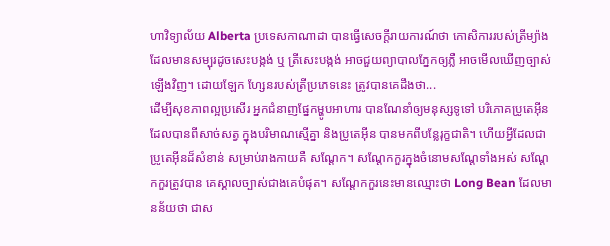ហាវិទ្យាល័យ Alberta ប្រទេសកាណាដា បានធ្វើសេចក្តីរាយការណ៍ថា កោសិការរបស់ត្រីម្យ៉ាង ដែលមានសម្បុរដូចសេះបង្កង់ ឬ ត្រីសេះបង្កង់ អាចជួយព្យាបាលភ្នែកឲ្យភ្លឺ អាចមើលឃើញច្បាស់ឡើងវិញ។ ដោយឡែក ហ្សែនរបស់ត្រីប្រភេទនេះ ត្រូវបានគេដឹងថា...
ដើម្បីសុខភាពល្អប្រសើរ អ្នកជំនាញផ្នែកម្ហូបអាហារ បានណែនាំឲ្យមនុស្សទូទៅ បរិភោគប្រូតេអ៊ីន ដែលបានពីសាច់សត្វ ក្នុងបរិមាណស្មើគ្នា និងប្រូតេអ៊ីន បានមកពីបន្លែរុក្ខជាតិ។ ហើយអ្វីដែលជាប្រូតេអ៊ីនដ៏សំខាន់ សម្រាប់រាងកាយគឺ សណ្តែក។ សណ្តែកកួរក្នុងចំនោមសណ្តែទាំងអស់ សណ្តែកកួរត្រូវបាន គេស្គាលច្បាស់ជាងគេបំផុត។ សណ្តែកកួរនេះមានឈ្មោះថា Long Bean ដែលមានន័យថា ជាស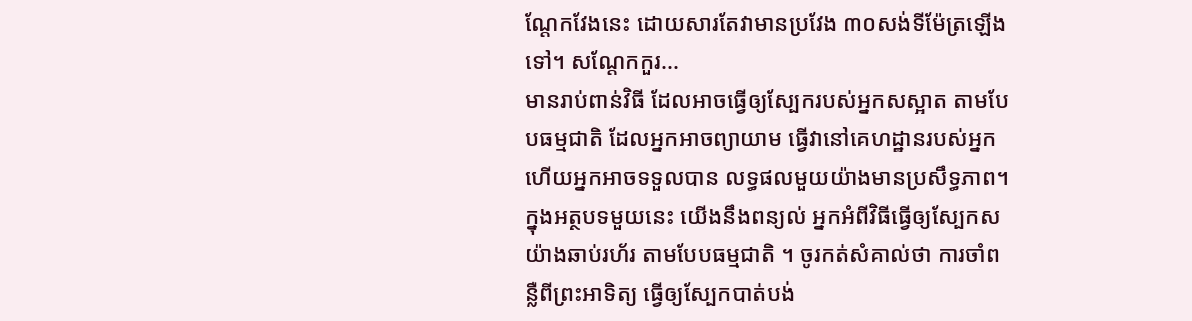ណ្តែកវែងនេះ ដោយសារតែវាមានប្រវែង ៣០សង់ទីម៉ែត្រឡើងទៅ។ សណ្តែកកួរ...
មានរាប់ពាន់វិធី ដែលអាចធ្វើឲ្យស្បែករបស់អ្នកសស្អាត តាមបែបធម្មជាតិ ដែលអ្នកអាចព្យាយាម ធ្វើវានៅគេហដ្ឋានរបស់អ្នក ហើយអ្នកអាចទទួលបាន លទ្ធផលមួយយ៉ាងមានប្រសឹទ្ធភាព។ ក្នុងអត្ថបទមួយនេះ យើងនឹងពន្យល់ អ្នកអំពីវិធីធ្វើឲ្យស្បែកស យ៉ាងឆាប់រហ័រ តាមបែបធម្មជាតិ ។ ចូរកត់សំគាល់ថា ការចាំពន្លឺពីព្រះអាទិត្យ ធ្វើឲ្យស្បែកបាត់បង់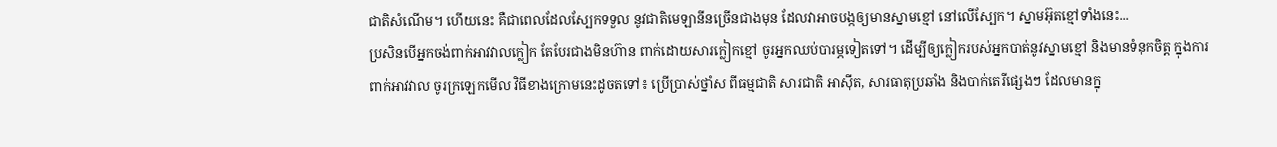ជាតិសំណើម។ ហើយនេះ គឺជាពេលដែលស្បែកទទួល នូវជាតិមេឡានីនច្រើនជាងមុន ដែលវាអាចបង្កឲ្យមានស្នាមខ្មៅ នៅលើស្បែក។ ស្នាមអ៊ុតខ្មៅទាំងនេះ...
ប្រសិនបើអ្នកចង់ពាក់អាវវាលក្លៀក តែបែរជាងមិនហ៊ាន ពាក់ដោយសារក្លៀកខ្មៅ ចូរអ្នកឈប់បារម្ភទៀតទៅ។ ដើម្បីឲ្យក្លៀករបស់អ្នកបាត់នូវស្នាមខ្មៅ និងមានទំនុកចិត្ត ក្នុងការពាក់អាវវាល ចូរក្រឡេកមើល វិធីខាងក្រោមនេះដូចតទៅ៖ ប្រើប្រាស់ថ្នាំស ពីធម្មជាតិ សារជាតិ អាស៊ីត, សារធាតុប្រឆាំង និងបាក់តេរីផ្សេងៗ ដែលមានក្នុ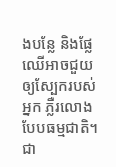ងបន្លែ និងផ្លែឈើអាចជួយឲ្យស្បែករបស់អ្នក ភ្លឺរលោងបែបធម្មជាតិ។ ជា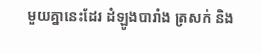មួយគ្នានេះដែរ ដំឡូងបារាំង ត្រសក់ និង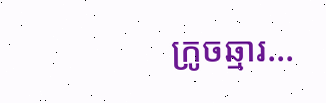ក្រូចឆ្មារ...